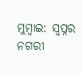ମୁମ୍ବାଇ: ସ୍ବପ୍ନର ନଗରୀ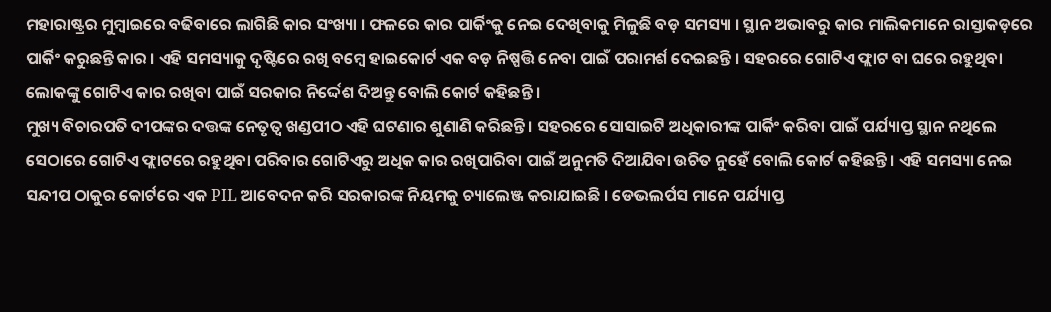ମହାରାଷ୍ଟ୍ରର ମୁମ୍ବାଇରେ ବଢିବାରେ ଲାଗିଛି କାର ସଂଖ୍ୟା । ଫଳରେ କାର ପାର୍କିଂକୁ ନେଇ ଦେଖିବାକୁ ମିଳୁଛି ବଡ଼ ସମସ୍ୟା । ସ୍ଥାନ ଅଭାବରୁ କାର ମାଲିକମାନେ ରାସ୍ତାକଡ଼ରେ ପାର୍କିଂ କରୁଛନ୍ତି କାର । ଏହି ସମସ୍ୟାକୁ ଦୃଷ୍ଟିରେ ରଖି ବମ୍ବେ ହାଇକୋର୍ଟ ଏକ ବଡ଼ ନିଷ୍ପତ୍ତି ନେବା ପାଇଁ ପରାମର୍ଶ ଦେଇଛନ୍ତି । ସହରରେ ଗୋଟିଏ ଫ୍ଲାଟ ବା ଘରେ ରହୁଥିବା ଲୋକଙ୍କୁ ଗୋଟିଏ କାର ରଖିବା ପାଇଁ ସରକାର ନିର୍ଦ୍ଦେଶ ଦିଅନ୍ତୁ ବୋଲି କୋର୍ଟ କହିଛନ୍ତି ।
ମୁଖ୍ୟ ବିଚାରପତି ଦୀପଙ୍କର ଦତ୍ତଙ୍କ ନେତୃତ୍ବ ଖଣ୍ଡପୀଠ ଏହି ଘଟଣାର ଶୁଣାଣି କରିଛନ୍ତି । ସହରରେ ସୋସାଇଟି ଅଧିକାରୀଙ୍କ ପାର୍କିଂ କରିବା ପାଇଁ ପର୍ଯ୍ୟାପ୍ତ ସ୍ଥାନ ନଥିଲେ ସେଠାରେ ଗୋଟିଏ ଫ୍ଲାଟରେ ରହୁଥିବା ପରିବାର ଗୋଟିଏରୁ ଅଧିକ କାର ରଖିପାରିବା ପାଇଁ ଅନୁମତି ଦିଆଯିବା ଉଚିତ ନୁହେଁ ବୋଲି କୋର୍ଟ କହିଛନ୍ତି । ଏହି ସମସ୍ୟା ନେଇ ସନ୍ଦୀପ ଠାକୁର କୋର୍ଟରେ ଏକ PIL ଆବେଦନ କରି ସରକାରଙ୍କ ନିୟମକୁ ଚ୍ୟାଲେଞ୍ଜ କରାଯାଇଛି । ଡେଭଲର୍ପସ ମାନେ ପର୍ଯ୍ୟାପ୍ତ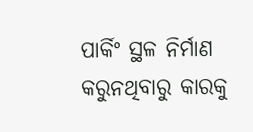ପାର୍କିଂ ସ୍ଥଳ ନିର୍ମାଣ କରୁନଥିବାରୁ କାରକୁ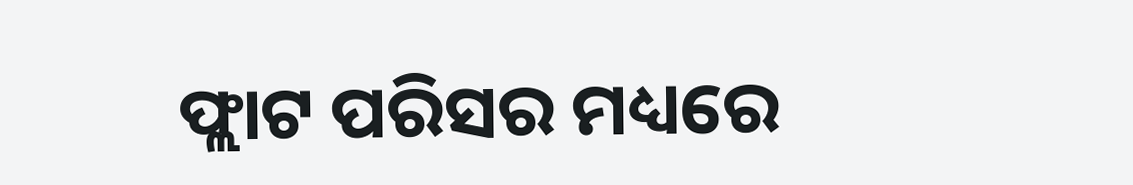ଫ୍ଲାଟ ପରିସର ମଧ୍ୟରେ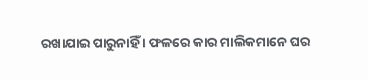ରଖାଯାଇ ପାରୁନାହିଁ । ଫଳରେ କାର ମାଲିକମାନେ ଘର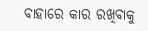ବାହାରେ କାର ରଖିବାକୁ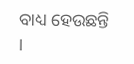ବାଧ୍ୟ ହେଉଛନ୍ତି ।